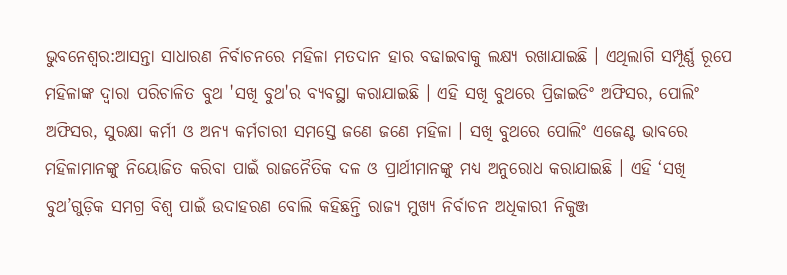ଭୁବନେଶ୍ବର:ଆସନ୍ତା ସାଧାରଣ ନିର୍ବାଚନରେ ମହିଳା ମତଦାନ ହାର ବଢାଇବାକୁ ଲକ୍ଷ୍ୟ ରଖାଯାଇଛି । ଏଥିଲାଗି ସମ୍ପୂର୍ଣ୍ଣ ରୂପେ ମହିଳାଙ୍କ ଦ୍ବାରା ପରିଚାଳିତ ବୁଥ 'ସଖି ବୁଥ'ର ବ୍ୟବସ୍ଥା କରାଯାଇଛି । ଏହି ସଖି ବୁଥରେ ପ୍ରିଜାଇଡିଂ ଅଫିସର, ପୋଲିଂ ଅଫିସର, ସୁରକ୍ଷା କର୍ମୀ ଓ ଅନ୍ୟ କର୍ମଚାରୀ ସମସ୍ତେ ଜଣେ ଜଣେ ମହିଳା । ସଖି ବୁଥରେ ପୋଲିଂ ଏଜେଣ୍ଟ ଭାବରେ ମହିଳାମାନଙ୍କୁ ନିୟୋଜିତ କରିବା ପାଇଁ ରାଜନୈତିକ ଦଳ ଓ ପ୍ରାର୍ଥୀମାନଙ୍କୁ ମଧ୍ୟ ଅନୁରୋଧ କରାଯାଇଛି । ଏହି ‘ସଖି ବୁଥ’ଗୁଡ଼ିକ ସମଗ୍ର ବିଶ୍ବ ପାଇଁ ଉଦାହରଣ ବୋଲି କହିଛନ୍ତି ରାଜ୍ୟ ମୁଖ୍ୟ ନିର୍ବାଚନ ଅଧିକାରୀ ନିକୁଞ୍ଜ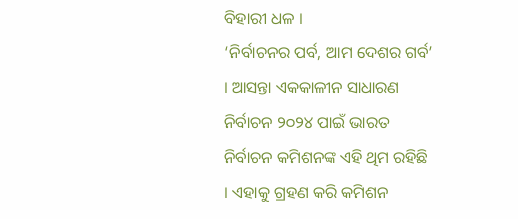ବିହାରୀ ଧଳ ।
‘ନିର୍ବାଚନର ପର୍ବ, ଆମ ଦେଶର ଗର୍ବ’ । ଆସନ୍ତା ଏକକାଳୀନ ସାଧାରଣ ନିର୍ବାଚନ ୨୦୨୪ ପାଇଁ ଭାରତ ନିର୍ବାଚନ କମିଶନଙ୍କ ଏହି ଥିମ ରହିଛି । ଏହାକୁ ଗ୍ରହଣ କରି କମିଶନ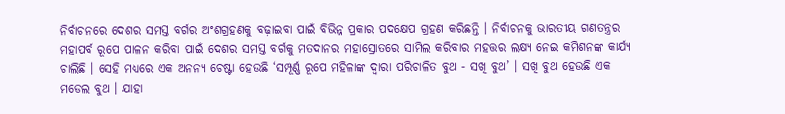ନିର୍ବାଚନରେ ଦେଶର ସମସ୍ତ ବର୍ଗର ଅଂଶଗ୍ରହଣକୁ ବଢ଼ାଇବା ପାଇଁ ବିଭିନ୍ନ ପ୍ରକାର ପଦକ୍ଷେପ ଗ୍ରହଣ କରିଛନ୍ତି । ନିର୍ବାଚନକୁ ଭାରତୀୟ ଗଣତନ୍ତ୍ରର ମହାପର୍ବ ରୂପେ ପାଳନ କରିବା ପାଇଁ ଦେଶର ସମସ୍ତ ବର୍ଗକୁ ମତଦାନର ମହାସ୍ରୋତରେ ସାମିଲ କରିବାର ମହତ୍ତର ଲକ୍ଷ୍ୟ ନେଇ କମିଶନଙ୍କ କାର୍ଯ୍ୟ ଚାଲିଛି । ସେହି ମଧ୍ୟରେ ଏକ ଅନନ୍ୟ ଚେଷ୍ଟା ହେଉଛି ‘ସମ୍ପୂର୍ଣ୍ଣ ରୂପେ ମହିଳାଙ୍କ ଦ୍ବାରା ପରିଚାଳିତ ବୁଥ - ସଖି ବୁଥ’ । ସଖି ବୁଥ ହେଉଛି ଏକ ମଡେଲ ବୁଥ । ଯାହା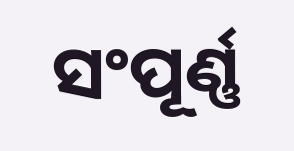ସଂପୂର୍ଣ୍ଣ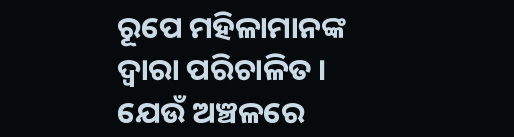ରୂପେ ମହିଳାମାନଙ୍କ ଦ୍ବାରା ପରିଚାଳିତ । ଯେଉଁ ଅଞ୍ଚଳରେ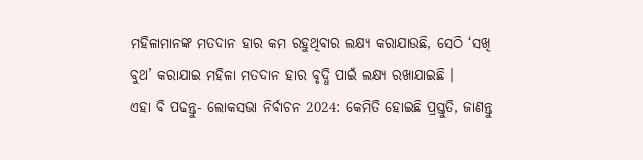ମହିଳାମାନଙ୍କ ମତଦାନ ହାର କମ ରହୁଥିବାର ଲକ୍ଷ୍ୟ କରାଯାଉଛି, ସେଠି ‘ସଖି ବୁଥ’ କରାଯାଇ ମହିଳା ମତଦାନ ହାର ବୃଦ୍ଧି ପାଇଁ ଲକ୍ଷ୍ୟ ରଖାଯାଇଛି ।
ଏହା ବି ପଢନ୍ତୁ- ଲୋକସଭା ନିର୍ବାଚନ 2024: କେମିତି ହୋଇଛି ପ୍ରସ୍ତୁତି, ଜାଣନ୍ତୁ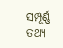ସମ୍ପୂର୍ଣ୍ଣ ତଥ୍ୟ